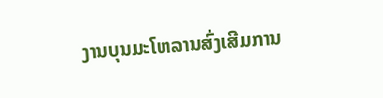ງານບຸນມະໂຫລານສົ່ງເສີມການ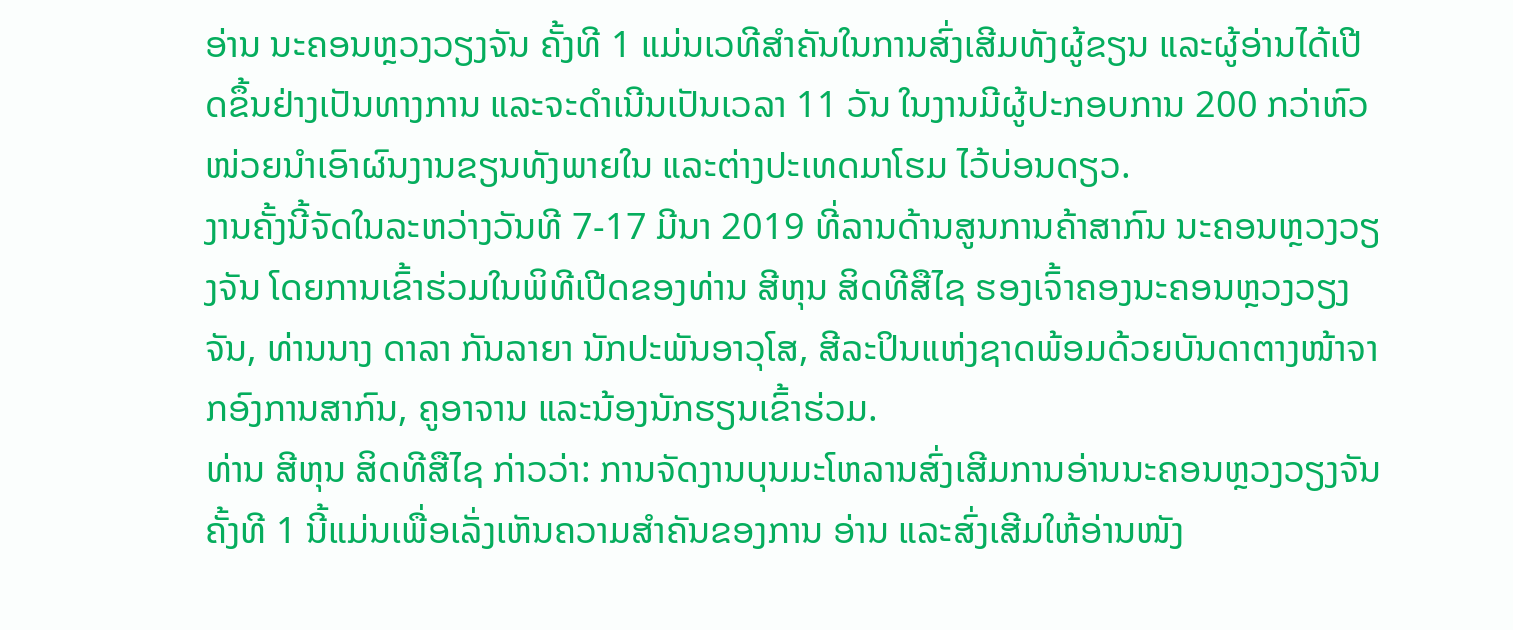ອ່ານ ນະຄອນຫຼວງວຽງຈັນ ຄັ້ງທີ 1 ແມ່ນເວທີສໍາຄັນໃນການສົ່ງເສີມທັງຜູ້ຂຽນ ແລະຜູ້ອ່ານໄດ້ເປີດຂຶ້ນຢ່າງເປັນທາງການ ແລະຈະດໍາເນີນເປັນເວລາ 11 ວັນ ໃນງານມີຜູ້ປະກອບການ 200 ກວ່າຫົວໜ່ວຍນໍາເອົາຜົນງານຂຽນທັງພາຍໃນ ແລະຕ່າງປະເທດມາໂຮມ ໄວ້ບ່ອນດຽວ.
ງານຄັ້ງນີ້ຈັດໃນລະຫວ່າງວັນທີ 7-17 ມີນາ 2019 ທີ່ລານດ້ານສູນການຄ້າສາກົນ ນະຄອນຫຼວງວຽງຈັນ ໂດຍການເຂົ້າຮ່ວມໃນພິທີເປີດຂອງທ່ານ ສີຫຸນ ສິດທີສືໄຊ ຮອງເຈົ້າຄອງນະຄອນຫຼວງວຽງຈັນ, ທ່ານນາງ ດາລາ ກັນລາຍາ ນັກປະພັນອາວຸໂສ, ສີລະປິນແຫ່ງຊາດພ້ອມດ້ວຍບັນດາຕາງໜ້າຈາກອົງການສາກົນ, ຄູອາຈານ ແລະນ້ອງນັກຮຽນເຂົ້າຮ່ວມ.
ທ່ານ ສີຫຸນ ສິດທີສືໄຊ ກ່າວວ່າ: ການຈັດງານບຸນມະໂຫລານສົ່ງເສີມການອ່ານນະຄອນຫຼວງວຽງຈັນຄັ້ງທີ 1 ນີ້ແມ່ນເພື່ອເລັ່ງເຫັນຄວາມສໍາຄັນຂອງການ ອ່ານ ແລະສົ່ງເສີມໃຫ້ອ່ານໜັງ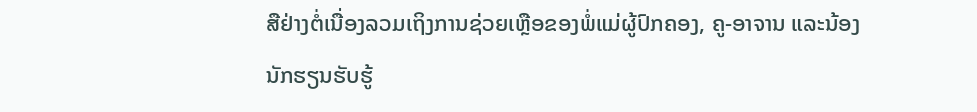ສືຢ່າງຕໍ່ເນື່ອງລວມເຖິງການຊ່ວຍເຫຼືອຂອງພໍ່ແມ່ຜູ້ປົກຄອງ, ຄູ-ອາຈານ ແລະນ້ອງນັກຮຽນຮັບຮູ້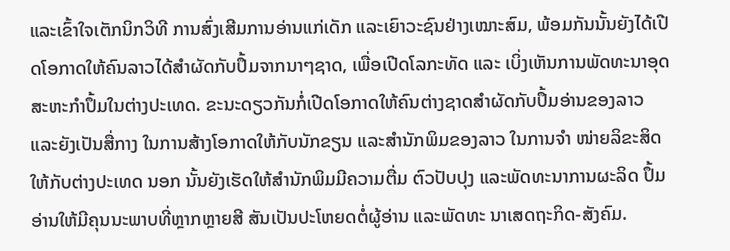ແລະເຂົ້າໃຈເຕັກນິກວິທີ ການສົ່ງເສີມການອ່ານແກ່ເດັກ ແລະເຍົາວະຊົນຢ່າງເໝາະສົມ, ພ້ອມກັນນັ້ນຍັງໄດ້ເປີດໂອກາດໃຫ້ຄົນລາວໄດ້ສໍາຜັດກັບປຶ້ມຈາກນາໆຊາດ, ເພື່ອເປີດໂລກະທັດ ແລະ ເບິ່ງເຫັນການພັດທະນາອຸດສະຫະກໍາປຶ້ມໃນຕ່າງປະເທດ. ຂະນະດຽວກັນກໍ່ເປີດໂອກາດໃຫ້ຄົນຕ່າງຊາດສໍາຜັດກັບປຶ້ມອ່ານຂອງລາວ ແລະຍັງເປັນສື່ກາງ ໃນການສ້າງໂອກາດໃຫ້ກັບນັກຂຽນ ແລະສໍານັກພິມຂອງລາວ ໃນການຈໍາ ໜ່າຍລິຂະສິດໃຫ້ກັບຕ່າງປະເທດ ນອກ ນັ້ນຍັງເຮັດໃຫ້ສໍານັກພິມມີຄວາມຕື່ມ ຕົວປັບປຸງ ແລະພັດທະນາການຜະລິດ ປຶ້ມອ່ານໃຫ້ມີຄຸນນະພາບທີ່ຫຼາກຫຼາຍສີ ສັນເປັນປະໂຫຍດຕໍ່ຜູ້ອ່ານ ແລະພັດທະ ນາເສດຖະກິດ-ສັງຄົມ.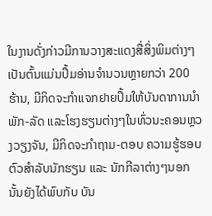ໃນງານດັ່ງກ່າວມີການວາງສະແດງສື່ສິ່ງພິມຕ່າງໆເປັນຕົ້ນແມ່ນປຶ້ມອ່ານຈໍານວນຫຼາຍກວ່າ 200 ຮ້ານ, ມີກິດຈະກໍາແຈກຢາຍປຶ້ມໃຫ້ບັນດາການນໍາພັກ-ລັດ ແລະໂຮງຮຽນຕ່າງໆໃນທົ່ວນະຄອນຫຼວງວຽງຈັນ, ມີກິດຈະກໍາຖາມ-ຕອບ ຄວາມຮູ້ຮອບຕົວສໍາລັບນັກຮຽນ ແລະ ນັກກີລາຕ່າງໆນອກນັ້ນຍັງໄດ້ພົບກັບ ບັນ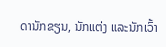ດານັກຂຽນ, ນັກແຕ່ງ ແລະນັກເວົ້າ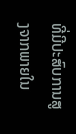ທີ່ມີປະສົບການສູງຈາກພາຍໃນ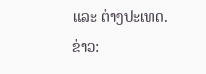ແລະ ຕ່າງປະເທດ.
ຂ່າວ: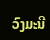ວົງມະນີ